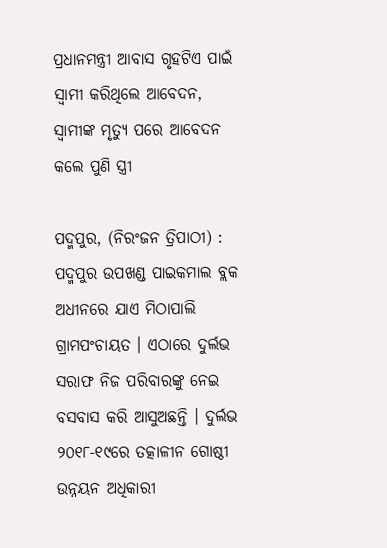ପ୍ରଧାନମନ୍ତ୍ରୀ ଆବାସ ଗୃହଟିଏ ପାଇଁ ସ୍ୱାମୀ କରିଥିଲେ ଆବେଦନ, ସ୍ୱାମୀଙ୍କ ମୃତ୍ୟୁ ପରେ ଆବେଦନ କଲେ ପୁଣି ସ୍ତ୍ରୀ

ପଦ୍ମପୁର, (ନିରଂଜନ ତ୍ରିପାଠୀ) : ପଦ୍ମପୁର ଉପଖଣ୍ଡ ପାଇକମାଲ ବ୍ଲକ ଅଧୀନରେ ଯାଏ ମିଠାପାଲି ଗ୍ରାମପଂଚାୟତ । ଏଠାରେ ଦୁର୍ଲଭ ସରାଫ ନିଜ ପରିବାରଙ୍କୁ ନେଇ ବସବାସ କରି ଆସୁଅଛନ୍ତି । ଦୁର୍ଲଭ ୨୦୧୮-୧୯ରେ ତତ୍କାଳୀନ ଗୋଷ୍ଠୀ ଉନ୍ନୟନ ଅଧିକାରୀ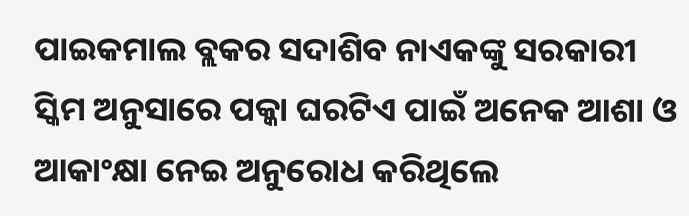ପାଇକମାଲ ବ୍ଲକର ସଦାଶିବ ନାଏକଙ୍କୁ ସରକାରୀ ସ୍କିମ ଅନୁସାରେ ପକ୍କା ଘରଟିଏ ପାଇଁ ଅନେକ ଆଶା ଓ ଆକାଂକ୍ଷା ନେଇ ଅନୁରୋଧ କରିଥିଲେ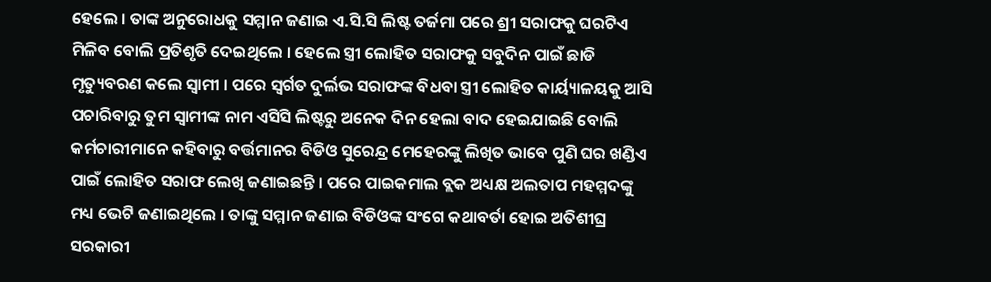ହେଲେ । ତାଙ୍କ ଅନୁରୋଧକୁ ସମ୍ମାନ ଜଣାଇ ଏ.ସି.ସି ଲିଷ୍ଟ ତର୍ଜମା ପରେ ଶ୍ରୀ ସରାଫକୁ ଘରଟିଏ ମିଳିବ ବୋଲି ପ୍ରତିଶୃତି ଦେଇଥିଲେ । ହେଲେ ସ୍ତ୍ରୀ ଲୋହିତ ସରାଫକୁ ସବୁଦିନ ପାଇଁ ଛାଡି ମୃତ୍ୟୁବରଣ କଲେ ସ୍ୱାମୀ । ପରେ ସ୍ୱର୍ଗତ ଦୁର୍ଲଭ ସରାଫଙ୍କ ବିଧବା ସ୍ତ୍ରୀ ଲୋହିତ କାର୍ୟ୍ୟାଳୟକୁ ଆସି ପଚାରିବାରୁ ତୁମ ସ୍ୱାମୀଙ୍କ ନାମ ଏସିସି ଲିଷ୍ଟରୁ ଅନେକ ଦିନ ହେଲା ବାଦ ହେଇଯାଇଛି ବୋଲି କର୍ମଚାରୀମାନେ କହିବାରୁ ବର୍ତ୍ତମାନର ବିଡିଓ ସୁରେନ୍ଦ୍ର ମେହେରଙ୍କୁ ଲିଖିତ ଭାବେ ପୁଣି ଘର ଖଣ୍ଡିଏ ପାଇଁ ଲୋହିତ ସରାଫ ଲେଖି ଜଣାଇଛନ୍ତି । ପରେ ପାଇକମାଲ ବ୍ଲକ ଅଧ୍ୟକ୍ଷ ଅଲତାପ ମହମ୍ମଦଙ୍କୁ ମଧ୍ୟ ଭେଟି ଜଣାଇଥିଲେ । ତାଙ୍କୁ ସମ୍ମାନ ଜଣାଇ ବିଡିଓଙ୍କ ସଂଗେ କଥାବର୍ତା ହୋଇ ଅତିଶୀଘ୍ର ସରକାରୀ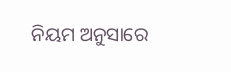ନିୟମ ଅନୁସାରେ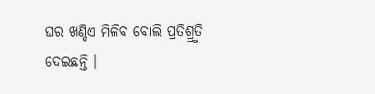ଘର ଖଣ୍ଡିଏ ମିଳିବ ବୋଲି ପ୍ରତିଶ୍ର୍ରୁତି ଦେଇଛନ୍ତି ।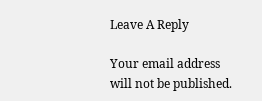Leave A Reply

Your email address will not be published.